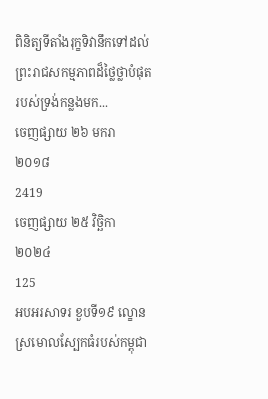ពិនិត្យទីតាំងរុក្ខទិវានឹកទៅដល់ព្រះរាជសកម្មភាពដ៏ថ្លៃថ្លាបំផុតរបស់ទ្រង់កន្លងមក...
ចេញផ្សាយ ២៦ មករា ២០១៨
2419
ចេញផ្សាយ ២៥ វិច្ឆិកា ២០២៤
125
អបអរសាទរ ខួបទី១៩ ល្ខោនស្រមោលស្បែកធំរបស់កម្ពុជា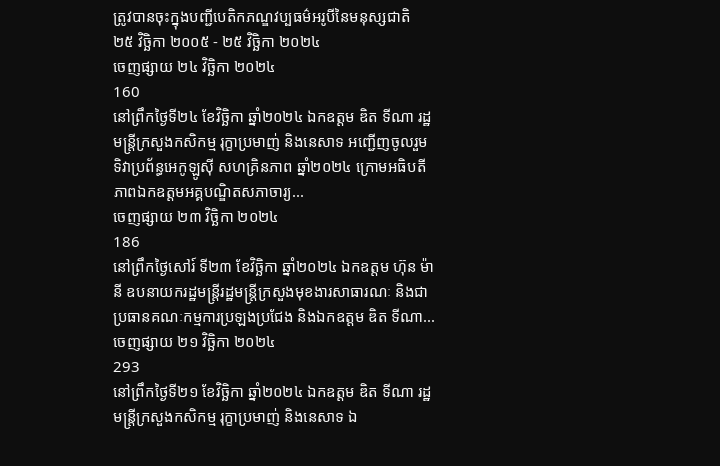ត្រូវបានចុះក្នុងបញ្ជីបេតិកភណ្ឌវប្បធម៌អរូបីនៃមនុស្សជាតិ
២៥ វិច្ឆិកា ២០០៥ - ២៥ វិច្ឆិកា ២០២៤
ចេញផ្សាយ ២៤ វិច្ឆិកា ២០២៤
160
នៅព្រឹកថ្ងៃទី២៤ ខែវិច្ឆិកា ឆ្នាំ២០២៤ ឯកឧត្តម ឌិត ទីណា រដ្ឋមន្ត្រីក្រសួងកសិកម្ម រុក្ខាប្រមាញ់ និងនេសាទ អញ្ជើញចូលរួមទិវាប្រព័ន្ធអេកូឡូស៊ី សហគ្រិនភាព ឆ្នាំ២០២៤ ក្រោមអធិបតីភាពឯកឧត្តមអគ្គបណ្ឌិតសភាចារ្យ...
ចេញផ្សាយ ២៣ វិច្ឆិកា ២០២៤
186
នៅព្រឹកថ្ងៃសៅរ៍ ទី២៣ ខែវិច្ឆិកា ឆ្នាំ២០២៤ ឯកឧត្តម ហ៊ុន ម៉ានី ឧបនាយករដ្ឋមន្ត្រីរដ្ឋមន្ត្រីក្រសួងមុខងារសាធារណៈ និងជាប្រធានគណៈកម្មការប្រឡងប្រជែង និងឯកឧត្តម ឌិត ទីណា...
ចេញផ្សាយ ២១ វិច្ឆិកា ២០២៤
293
នៅព្រឹកថ្ងៃទី២១ ខែវិច្ឆិកា ឆ្នាំ២០២៤ ឯកឧត្តម ឌិត ទីណា រដ្ឋមន្រ្តីក្រសួងកសិកម្ម រុក្ខាប្រមាញ់ និងនេសាទ ឯ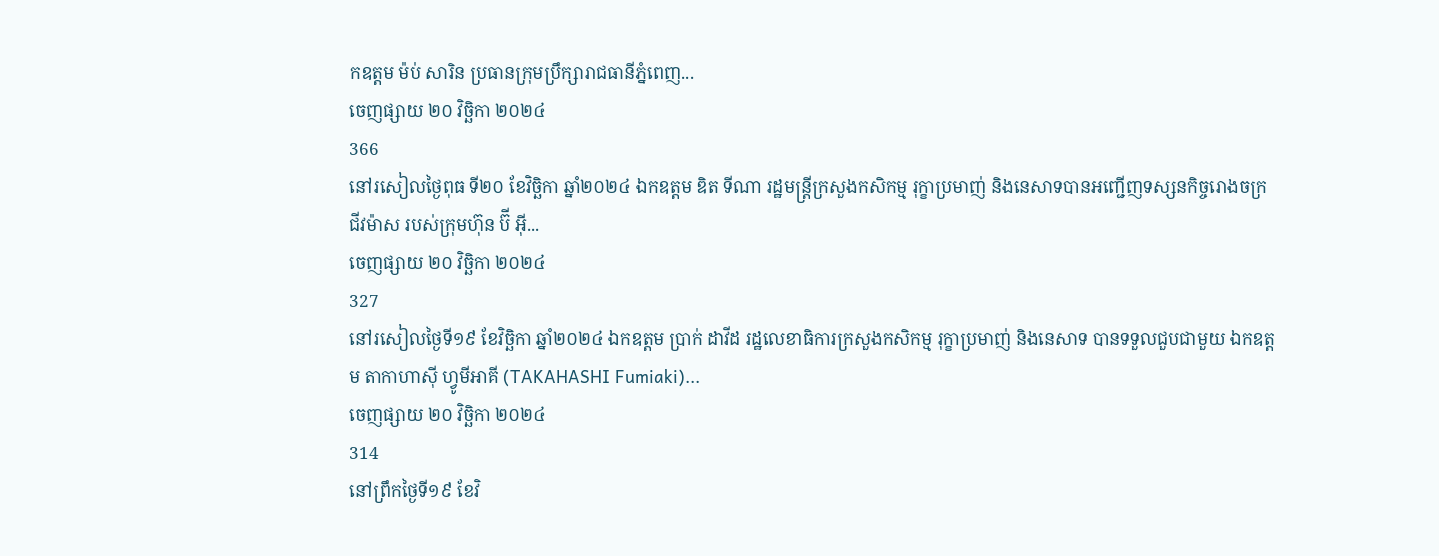កឧត្តម ម៉ប់ សារិន ប្រធានក្រុមប្រឹក្សារាជធានីភ្នំពេញ...
ចេញផ្សាយ ២០ វិច្ឆិកា ២០២៤
366
នៅរសៀលថ្ងៃពុធ ទី២០ ខែវិច្ឆិកា ឆ្នាំ២០២៤ ឯកឧត្តម ឌិត ទីណា រដ្ឋមន្ត្រីក្រសួងកសិកម្ម រុក្ខាប្រមាញ់ និងនេសាទបានអញ្ជើញទស្សនកិច្ចរោងចក្រជីវម៉ាស របស់ក្រុមហ៊ុន ប៊ី អ៊ី...
ចេញផ្សាយ ២០ វិច្ឆិកា ២០២៤
327
នៅរសៀលថ្ងៃទី១៩ ខែវិច្ឆិកា ឆ្នាំ២០២៤ ឯកឧត្តម ប្រាក់ ដាវីដ រដ្ឋលេខាធិការក្រសួងកសិកម្ម រុក្ខាប្រមាញ់ និងនេសាទ បានទទួលជួបជាមួយ ឯកឧត្តម តាកាហាស៊ី ហ្វូមីអាគី (TAKAHASHI Fumiaki)...
ចេញផ្សាយ ២០ វិច្ឆិកា ២០២៤
314
នៅព្រឹកថ្ងៃទី១៩ ខែវិ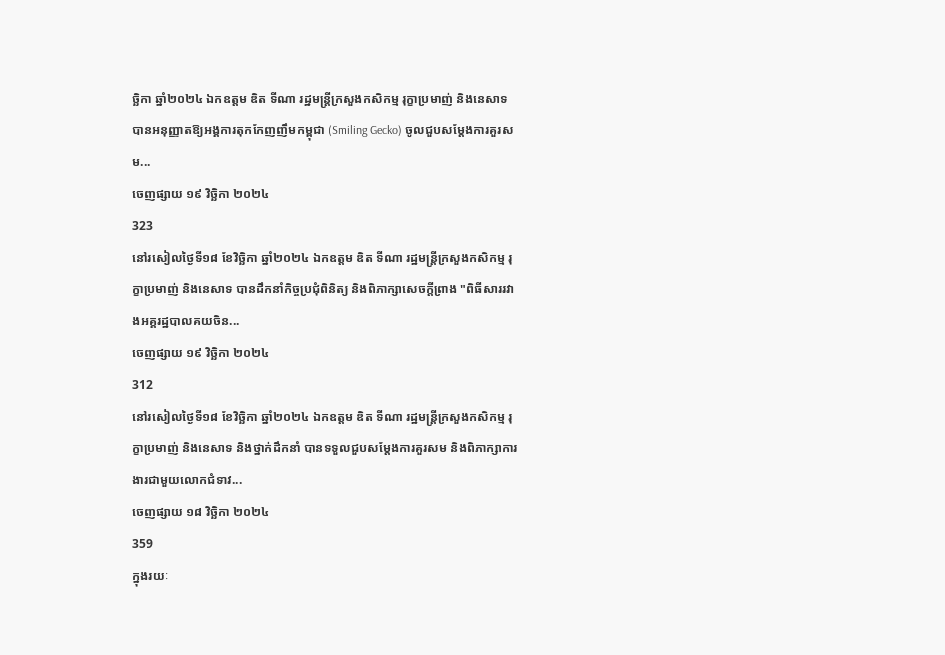ច្ឆិកា ឆ្នាំ២០២៤ ឯកឧត្តម ឌិត ទីណា រដ្ឋមន្ត្រីក្រសួងកសិកម្ម រុក្ខាប្រមាញ់ និងនេសាទ បានអនុញ្ញាតឱ្យអង្គការតុកកែញញឹមកម្ពុជា (Smiling Gecko) ចូលជួបសម្តែងការគួរសម...
ចេញផ្សាយ ១៩ វិច្ឆិកា ២០២៤
323
នៅរសៀលថ្ងៃទី១៨ ខែវិច្ឆិកា ឆ្នាំ២០២៤ ឯកឧត្តម ឌិត ទីណា រដ្ឋមន្ត្រីក្រសួងកសិកម្ម រុក្ខាប្រមាញ់ និងនេសាទ បានដឹកនាំកិច្ចប្រជុំពិនិត្យ និងពិភាក្សាសេចក្តីព្រាង "ពិធីសាររវាងអគ្គរដ្ឋបាលគយចិន...
ចេញផ្សាយ ១៩ វិច្ឆិកា ២០២៤
312
នៅរសៀលថ្ងៃទី១៨ ខែវិច្ឆិកា ឆ្នាំ២០២៤ ឯកឧត្តម ឌិត ទីណា រដ្ឋមន្ត្រីក្រសួងកសិកម្ម រុក្ខាប្រមាញ់ និងនេសាទ និងថ្នាក់ដឹកនាំ បានទទួលជួបសម្តែងការគួរសម និងពិភាក្សាការងារជាមួយលោកជំទាវ...
ចេញផ្សាយ ១៨ វិច្ឆិកា ២០២៤
359
ក្នុងរយៈ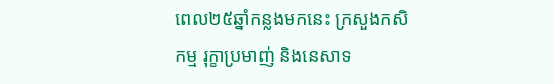ពេល២៥ឆ្នាំកន្លងមកនេះ ក្រសួងកសិកម្ម រុក្ខាប្រមាញ់ និងនេសាទ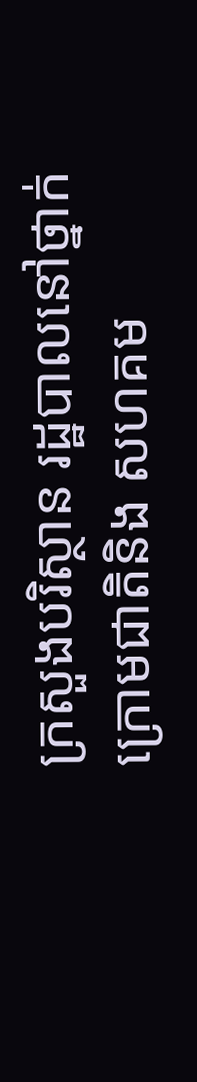ក្រសួងបរិស្ថាន រដ្ឋបាលនៅថ្នាក់ក្រោមជាតិនិង សហគម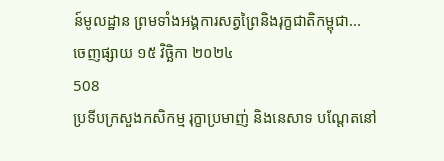ន៍មូលដ្ឋាន ព្រមទាំងអង្គការសត្វព្រៃនិងរុក្ខជាតិកម្ពុជា...
ចេញផ្សាយ ១៥ វិច្ឆិកា ២០២៤
508
ប្រទីបក្រសួងកសិកម្ម រុក្ខាប្រមាញ់ និងនេសាទ បណ្តែតនៅ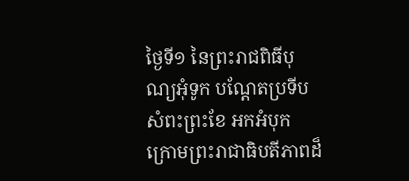ថ្ងៃទី១ នៃព្រះរាជពិធីបុណ្យអុំទូក បណ្តែតប្រទីប សំពះព្រះខែ អកអំបុក ក្រោមព្រះរាជាធិបតីភាពដ៏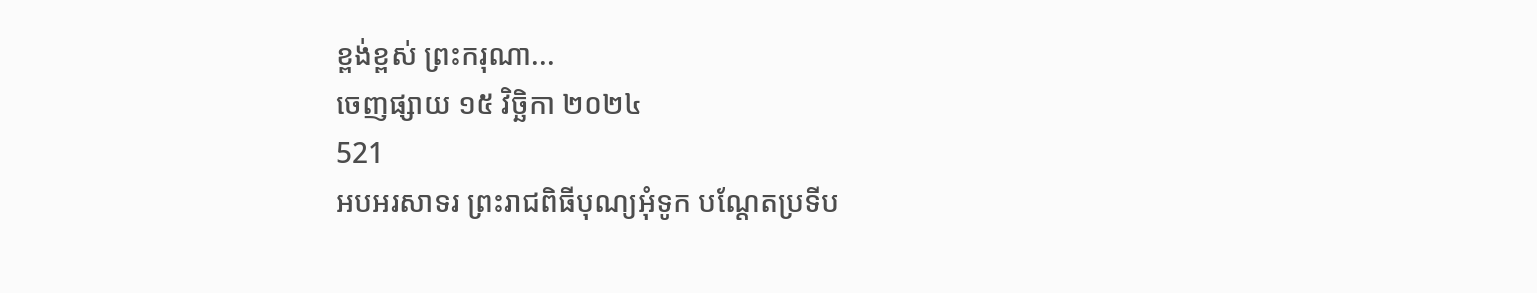ខ្ពង់ខ្ពស់ ព្រះករុណា...
ចេញផ្សាយ ១៥ វិច្ឆិកា ២០២៤
521
អបអរសាទរ ព្រះរាជពិធីបុណ្យអុំទូក បណ្តែតប្រទីប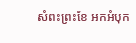សំពះព្រះខែ អកអំបុក